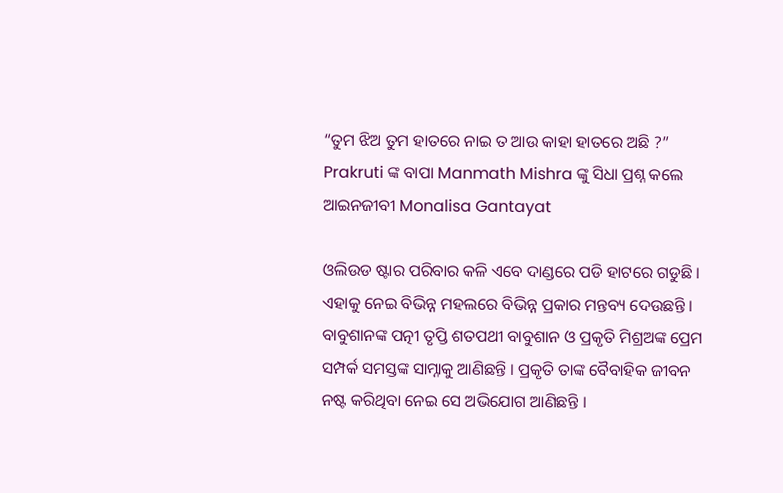“ତୁମ ଝିଅ ତୁମ ହାତରେ ନାଇ ତ ଆଉ କାହା ହାତରେ ଅଛି ?” Prakruti ଙ୍କ ବାପା Manmath Mishra ଙ୍କୁ ସିଧା ପ୍ରଶ୍ନ କଲେ ଆଇନଜୀବୀ Monalisa Gantayat

ଓଲିଉଡ ଷ୍ଟାର ପରିବାର କଳି ଏବେ ଦାଣ୍ଡରେ ପଡି ହାଟରେ ଗଡୁଛି । ଏହାକୁ ନେଇ ବିଭିନ୍ନ ମହଲରେ ବିଭିନ୍ନ ପ୍ରକାର ମନ୍ତବ୍ୟ ଦେଉଛନ୍ତି । ବାବୁଶାନଙ୍କ ପତ୍ନୀ ତୃପ୍ତି ଶତପଥୀ ବାବୁଶାନ ଓ ପ୍ରକୃତି ମିଶ୍ରଅଙ୍କ ପ୍ରେମ ସମ୍ପର୍କ ସମସ୍ତଙ୍କ ସାମ୍ନାକୁ ଆଣିଛନ୍ତି । ପ୍ରକୃତି ତାଙ୍କ ବୈବାହିକ ଜୀବନ ନଷ୍ଟ କରିଥିବା ନେଇ ସେ ଅଭିଯୋଗ ଆଣିଛନ୍ତି ।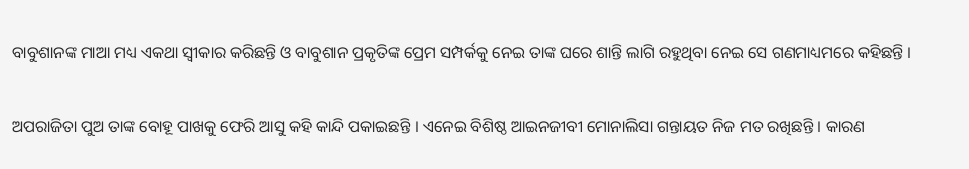ବାବୁଶାନଙ୍କ ମାଆ ମଧ୍ୟ ଏକଥା ସ୍ଵୀକାର କରିଛନ୍ତି ଓ ବାବୁଶାନ ପ୍ରକୃତିଙ୍କ ପ୍ରେମ ସମ୍ପର୍କକୁ ନେଇ ତାଙ୍କ ଘରେ ଶାନ୍ତି ଲାଗି ରହୁଥିବା ନେଇ ସେ ଗଣମାଧ୍ୟମରେ କହିଛନ୍ତି ।

ଅପରାଜିତା ପୁଅ ତାଙ୍କ ବୋହୂ ପାଖକୁ ଫେରି ଆସୁ କହି କାନ୍ଦି ପକାଇଛନ୍ତି । ଏନେଇ ବିଶିଷ୍ଠ ଆଇନଜୀବୀ ମୋନାଲିସା ଗନ୍ତାୟତ ନିଜ ମତ ରଖିଛନ୍ତି । କାରଣ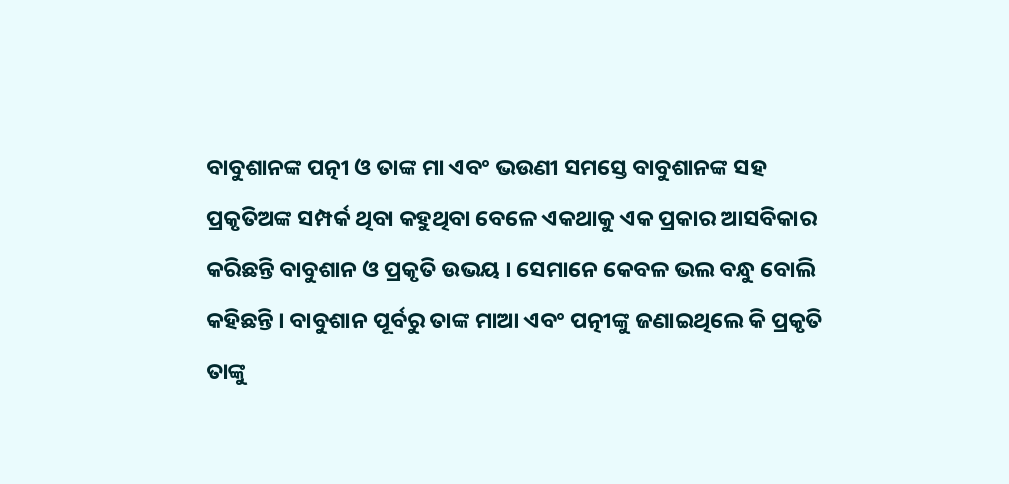ବାବୁଶାନଙ୍କ ପତ୍ନୀ ଓ ତାଙ୍କ ମା ଏବଂ ଭଉଣୀ ସମସ୍ତେ ବାବୁଶାନଙ୍କ ସହ ପ୍ରକୃତିଅଙ୍କ ସମ୍ପର୍କ ଥିବା କହୁଥିବା ବେଳେ ଏକଥାକୁ ଏକ ପ୍ରକାର ଆସବିକାର କରିଛନ୍ତି ବାବୁଶାନ ଓ ପ୍ରକୃତି ଉଭୟ । ସେମାନେ କେବଳ ଭଲ ବନ୍ଧୁ ବୋଲି କହିଛନ୍ତି । ବାବୁଶାନ ପୂର୍ବରୁ ତାଙ୍କ ମାଆ ଏବଂ ପତ୍ନୀଙ୍କୁ ଜଣାଇଥିଲେ କି ପ୍ରକୃତି ତାଙ୍କୁ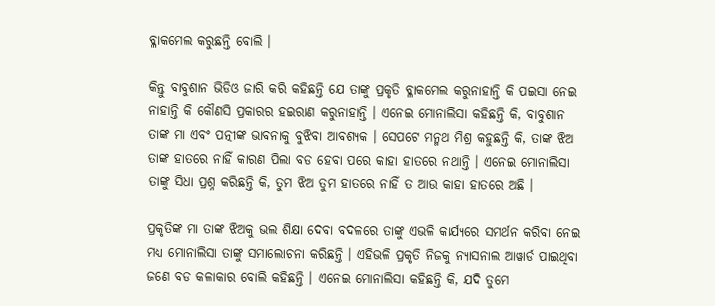ବ୍ଳାକମେଲ କରୁଛନ୍ତି ବୋଲି ।

କିନ୍ତୁ ବାବୁଶାନ ଭିଡିଓ ଜାରି କରି କହିଛନ୍ତି ଯେ ତାଙ୍କୁ ପ୍ରକୃତି ବ୍ଳାକମେଲ କରୁନାହାନ୍ତି କି ପଇସା ନେଇ ନାହାନ୍ତି କି କୌଣସି ପ୍ରକାରର ହଇରାଣ କରୁନାହାନ୍ତି । ଏନେଇ ମୋନାଲିସା କହିଛନ୍ତି କି, ବାବୁଶାନ ତାଙ୍କ ମା ଏବଂ ପତ୍ନୀଙ୍କ ଭାବନାକୁ ବୁଝିବା ଆବଶ୍ୟକ । ସେପଟେ ମନ୍ମଥ ମିଶ୍ର କହୁଛନ୍ତି କି, ତାଙ୍କ ଝିଅ ତାଙ୍କ ହାତରେ ନାହିଁ କାରଣ ପିଲା ବଡ ହେବା ପରେ କାହା ହାତରେ ନଥାନ୍ତି । ଏନେଇ ମୋନାଲିସା ତାଙ୍କୁ ସିଧା ପ୍ରଶ୍ନ କରିଛନ୍ତି କି, ତୁମ ଝିଅ ତୁମ ହାତରେ ନାହିଁ ତ ଆଉ କାହା ହାତରେ ଅଛି ।

ପ୍ରକୃତିଙ୍କ ମା ତାଙ୍କ ଝିଅକୁ ଭଲ ଶିକ୍ଷା ଦେବା ବଦଳରେ ତାଙ୍କୁ ଏଭଳି କାର୍ଯ୍ୟରେ ସମର୍ଥନ କରିବା ନେଇ ମଧ୍ୟ ମୋନାଲିସା ତାଙ୍କୁ ସମାଲୋଚନା କରିଛନ୍ତି । ଏହିଭଳି ପ୍ରକୃତି ନିଜକୁ ନ୍ୟାସନାଲ ଆୱାର୍ଡ ପାଇଥିବା ଜଣେ ବଡ କଳାକାର ବୋଲି କହିଛନ୍ତି । ଏନେଇ ମୋନାଲିସା କହିଛନ୍ତି କି, ଯଦି ତୁମେ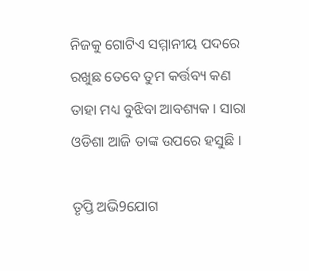ନିଜକୁ ଗୋଟିଏ ସମ୍ମାନୀୟ ପଦରେ ରଖୁଛ ତେବେ ତୁମ କର୍ତ୍ତବ୍ୟ କଣ ତାହା ମଧ୍ୟ ବୁଝିବା ଆବଶ୍ୟକ । ସାରା ଓଡିଶା ଆଜି ତାଙ୍କ ଉପରେ ହସୁଛି ।

ତୃପ୍ତି ଅଭି9ଯୋଗ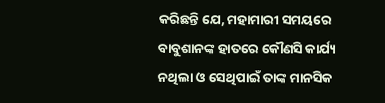କରିଛନ୍ତି ଯେ, ମହାମାରୀ ସମୟରେ ବାବୁଶାନଙ୍କ ହାତରେ କୌଣସି କାର୍ଯ୍ୟ ନଥିଲା ଓ ସେଥିପାଇଁ ତାଙ୍କ ମାନସିକ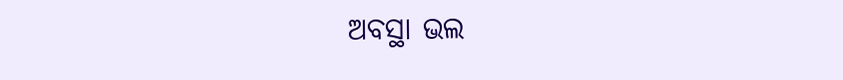ଅବସ୍ଥା ଭଲ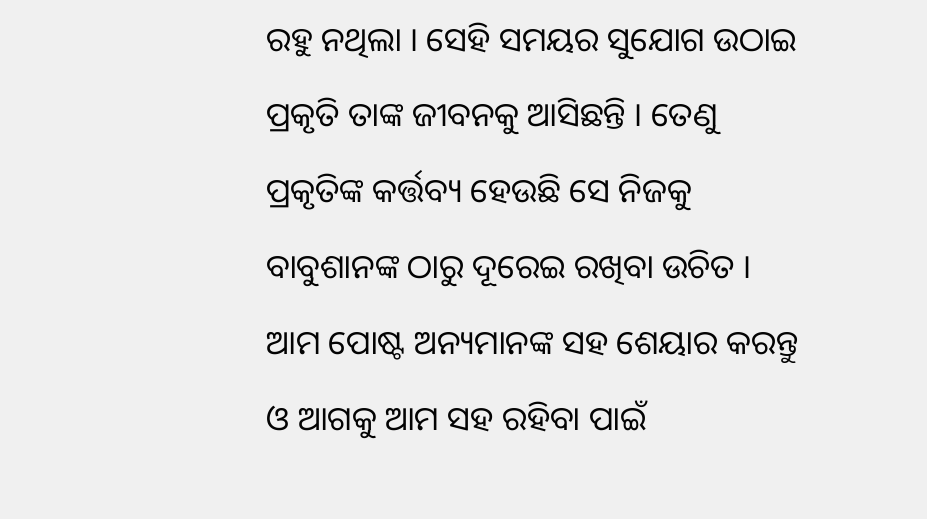ରହୁ ନଥିଲା । ସେହି ସମୟର ସୁଯୋଗ ଉଠାଇ ପ୍ରକୃତି ତାଙ୍କ ଜୀବନକୁ ଆସିଛନ୍ତି । ତେଣୁ ପ୍ରକୃତିଙ୍କ କର୍ତ୍ତବ୍ୟ ହେଉଛି ସେ ନିଜକୁ ବାବୁଶାନଙ୍କ ଠାରୁ ଦୂରେଇ ରଖିବା ଉଚିତ । ଆମ ପୋଷ୍ଟ ଅନ୍ୟମାନଙ୍କ ସହ ଶେୟାର କରନ୍ତୁ ଓ ଆଗକୁ ଆମ ସହ ରହିବା ପାଇଁ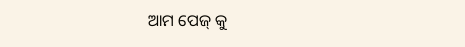ଆମ ପେଜ୍ କୁ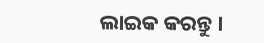ଲାଇକ କରନ୍ତୁ ।